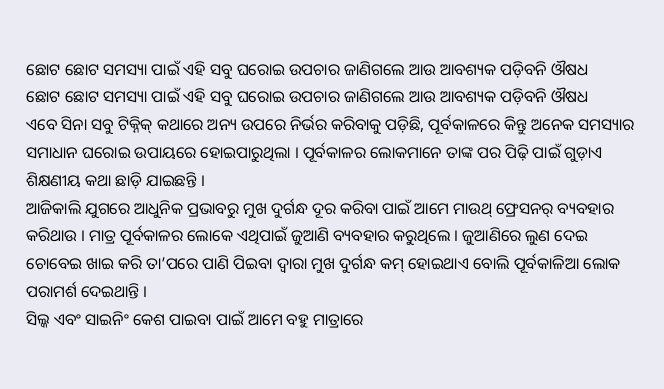ଛୋଟ ଛୋଟ ସମସ୍ୟା ପାଇଁ ଏହି ସବୁ ଘରୋଇ ଉପଚାର ଜାଣିଗଲେ ଆଉ ଆବଶ୍ୟକ ପଡ଼ିବନି ଔଷଧ
ଛୋଟ ଛୋଟ ସମସ୍ୟା ପାଇଁ ଏହି ସବୁ ଘରୋଇ ଉପଚାର ଜାଣିଗଲେ ଆଉ ଆବଶ୍ୟକ ପଡ଼ିବନି ଔଷଧ
ଏବେ ସିନା ସବୁ ଟିକ୍ନିକ୍ କଥାରେ ଅନ୍ୟ ଉପରେ ନିର୍ଭର କରିବାକୁ ପଡ଼ିଛି, ପୂର୍ବକାଳରେ କିନ୍ତୁ ଅନେକ ସମସ୍ୟାର ସମାଧାନ ଘରୋଇ ଉପାୟରେ ହୋଇପାରୁଥିଲା । ପୂର୍ବକାଳର ଲୋକମାନେ ତାଙ୍କ ପର ପିଢ଼ି ପାଇଁ ଗୁଡ଼ାଏ ଶିକ୍ଷଣୀୟ କଥା ଛାଡ଼ି ଯାଇଛନ୍ତି ।
ଆଜିକାଲି ଯୁଗରେ ଆଧୁନିକ ପ୍ରଭାବରୁ ମୁଖ ଦୁର୍ଗନ୍ଧ ଦୂର କରିବା ପାଇଁ ଆମେ ମାଉଥ୍ ଫ୍ରେସନର୍ ବ୍ୟବହାର କରିଥାଉ । ମାତ୍ର ପୂର୍ବକାଳର ଲୋକେ ଏଥିପାଇଁ ଜୁଆଣି ବ୍ୟବହାର କରୁଥିଲେ । ଜୁଆଣିରେ ଲୁଣ ଦେଇ ଚୋବେଇ ଖାଇ କରି ତା’ପରେ ପାଣି ପିଇବା ଦ୍ୱାରା ମୁଖ ଦୁର୍ଗନ୍ଧ କମ୍ ହୋଇଥାଏ ବୋଲି ପୂର୍ବକାଳିଆ ଲୋକ ପରାମର୍ଶ ଦେଇଥାନ୍ତି ।
ସିଲ୍କ ଏବଂ ସାଇନିଂ କେଶ ପାଇବା ପାଇଁ ଆମେ ବହୁ ମାତ୍ରାରେ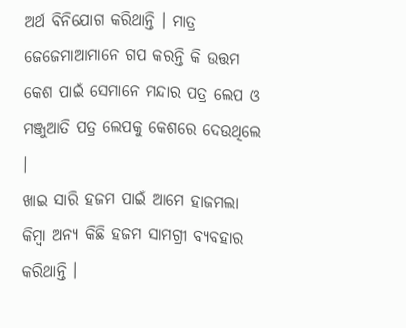ଅର୍ଥ ବିନିଯୋଗ କରିଥାନ୍ତି । ମାତ୍ର ଜେଜେମାଆମାନେ ଗପ କରନ୍ତି କି ଉତ୍ତମ କେଶ ପାଇଁ ସେମାନେ ମନ୍ଦାର ପତ୍ର ଲେପ ଓ ମଞ୍ଜୁଆତି ପତ୍ର ଲେପକୁ କେଶରେ ଦେଉଥିଲେ ।
ଖାଇ ସାରି ହଜମ ପାଇଁ ଆମେ ହାଜମଲା କିମ୍ବା ଅନ୍ୟ କିଛି ହଜମ ସାମଗ୍ରୀ ବ୍ୟବହାର କରିଥାନ୍ତି ।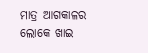ମାତ୍ର ଆଗକାଳର ଲୋକେ ଖାଇ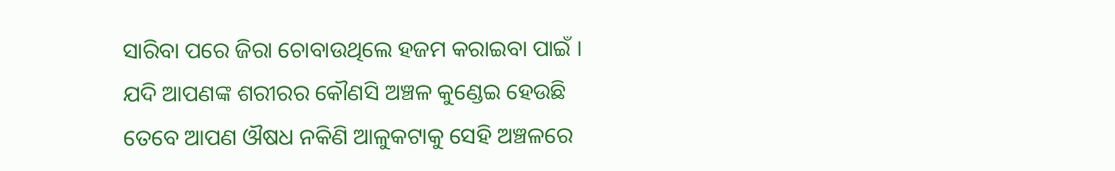ସାରିବା ପରେ ଜିରା ଚୋବାଉଥିଲେ ହଜମ କରାଇବା ପାଇଁ ।
ଯଦି ଆପଣଙ୍କ ଶରୀରର କୌଣସି ଅଞ୍ଚଳ କୁଣ୍ଡେଇ ହେଉଛି ତେବେ ଆପଣ ଔଷଧ ନକିଣି ଆଳୁକଟାକୁ ସେହି ଅଞ୍ଚଳରେ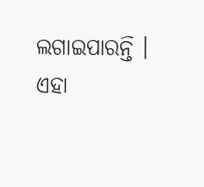ଲଗାଇପାରନ୍ତି । ଏହା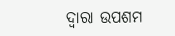ଦ୍ୱାରା ଉପଶମ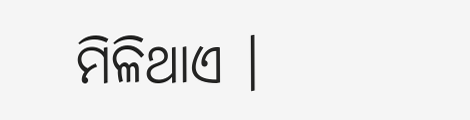ମିଳିଥାଏ ।